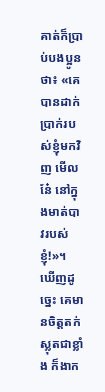គាត់ក៏ប្រាប់បងប្អូនថា៖ «គេបានដាក់ប្រាក់របស់ខ្ញុំមកវិញ មើលនែ៎ នៅក្នុងមាត់បាវរបស់ខ្ញុំ!»។ ឃើញដូច្នេះ គេមានចិត្តតក់ស្លុតជាខ្លាំង ក៏ងាក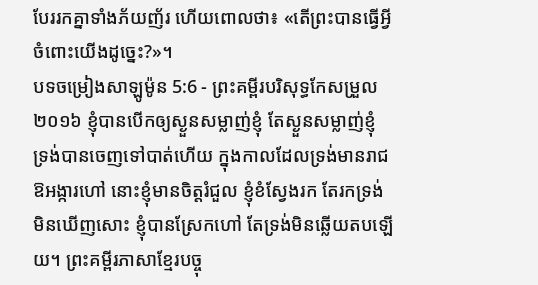បែររកគ្នាទាំងភ័យញ័រ ហើយពោលថា៖ «តើព្រះបានធ្វើអ្វីចំពោះយើងដូច្នេះ?»។
បទចម្រៀងសាឡូម៉ូន 5:6 - ព្រះគម្ពីរបរិសុទ្ធកែសម្រួល ២០១៦ ខ្ញុំបានបើកឲ្យស្ងួនសម្លាញ់ខ្ញុំ តែស្ងួនសម្លាញ់ខ្ញុំ ទ្រង់បានចេញទៅបាត់ហើយ ក្នុងកាលដែលទ្រង់មានរាជឱអង្ការហៅ នោះខ្ញុំមានចិត្តរំជួល ខ្ញុំខំស្វែងរក តែរកទ្រង់មិនឃើញសោះ ខ្ញុំបានស្រែកហៅ តែទ្រង់មិនឆ្លើយតបឡើយ។ ព្រះគម្ពីរភាសាខ្មែរបច្ចុ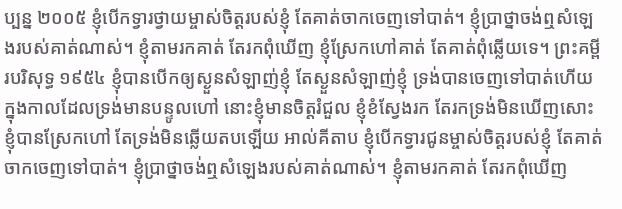ប្បន្ន ២០០៥ ខ្ញុំបើកទ្វារថ្វាយម្ចាស់ចិត្តរបស់ខ្ញុំ តែគាត់ចាកចេញទៅបាត់។ ខ្ញុំប្រាថ្នាចង់ឮសំឡេងរបស់គាត់ណាស់។ ខ្ញុំតាមរកគាត់ តែរកពុំឃើញ ខ្ញុំស្រែកហៅគាត់ តែគាត់ពុំឆ្លើយទេ។ ព្រះគម្ពីរបរិសុទ្ធ ១៩៥៤ ខ្ញុំបានបើកឲ្យស្ងួនសំឡាញ់ខ្ញុំ តែស្ងួនសំឡាញ់ខ្ញុំ ទ្រង់បានចេញទៅបាត់ហើយ ក្នុងកាលដែលទ្រង់មានបន្ទូលហៅ នោះខ្ញុំមានចិត្តរំជួល ខ្ញុំខំស្វែងរក តែរកទ្រង់មិនឃើញសោះ ខ្ញុំបានស្រែកហៅ តែទ្រង់មិនឆ្លើយតបឡើយ អាល់គីតាប ខ្ញុំបើកទ្វារជូនម្ចាស់ចិត្តរបស់ខ្ញុំ តែគាត់ចាកចេញទៅបាត់។ ខ្ញុំប្រាថ្នាចង់ឮសំឡេងរបស់គាត់ណាស់។ ខ្ញុំតាមរកគាត់ តែរកពុំឃើញ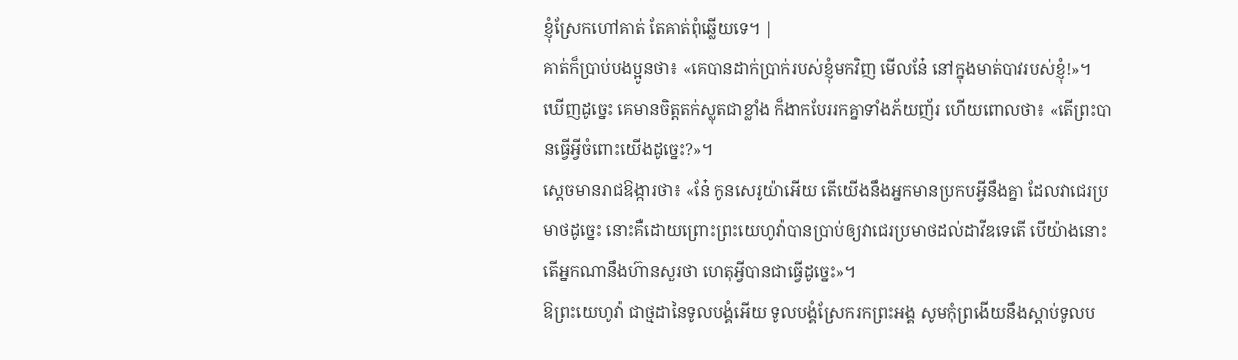ខ្ញុំស្រែកហៅគាត់ តែគាត់ពុំឆ្លើយទេ។ |
គាត់ក៏ប្រាប់បងប្អូនថា៖ «គេបានដាក់ប្រាក់របស់ខ្ញុំមកវិញ មើលនែ៎ នៅក្នុងមាត់បាវរបស់ខ្ញុំ!»។ ឃើញដូច្នេះ គេមានចិត្តតក់ស្លុតជាខ្លាំង ក៏ងាកបែររកគ្នាទាំងភ័យញ័រ ហើយពោលថា៖ «តើព្រះបានធ្វើអ្វីចំពោះយើងដូច្នេះ?»។
ស្តេចមានរាជឱង្ការថា៖ «នែ៎ កូនសេរូយ៉ាអើយ តើយើងនឹងអ្នកមានប្រកបអ្វីនឹងគ្នា ដែលវាជេរប្រមាថដូច្នេះ នោះគឺដោយព្រោះព្រះយេហូវ៉ាបានប្រាប់ឲ្យវាជេរប្រមាថដល់ដាវីឌទេតើ បើយ៉ាងនោះ តើអ្នកណានឹងហ៊ានសួរថា ហេតុអ្វីបានជាធ្វើដូច្នេះ»។
ឱព្រះយេហូវ៉ា ជាថ្មដានៃទូលបង្គំអើយ ទូលបង្គំស្រែករកព្រះអង្គ សូមកុំព្រងើយនឹងស្ដាប់ទូលប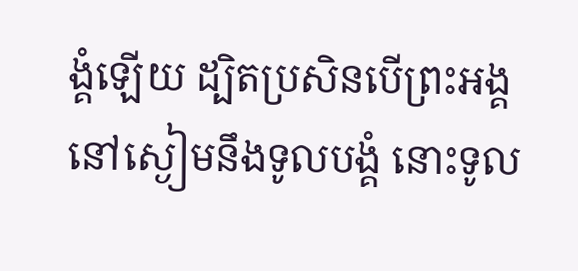ង្គំឡើយ ដ្បិតប្រសិនបើព្រះអង្គនៅស្ងៀមនឹងទូលបង្គំ នោះទូល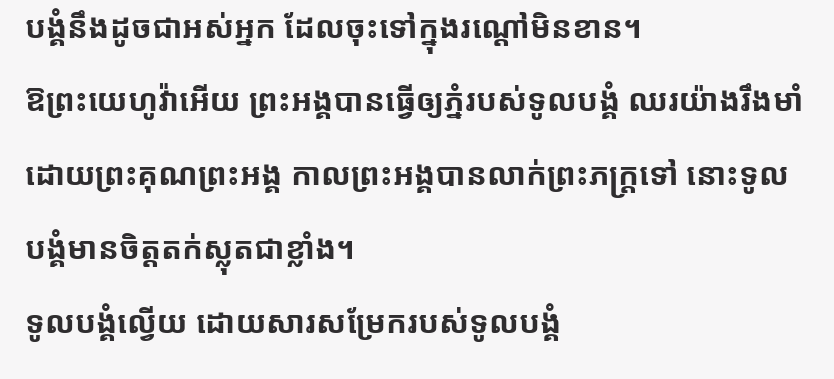បង្គំនឹងដូចជាអស់អ្នក ដែលចុះទៅក្នុងរណ្តៅមិនខាន។
ឱព្រះយេហូវ៉ាអើយ ព្រះអង្គបានធ្វើឲ្យភ្នំរបស់ទូលបង្គំ ឈរយ៉ាងរឹងមាំ ដោយព្រះគុណព្រះអង្គ កាលព្រះអង្គបានលាក់ព្រះភក្ត្រទៅ នោះទូលបង្គំមានចិត្តតក់ស្លុតជាខ្លាំង។
ទូលបង្គំល្វើយ ដោយសារសម្រែករបស់ទូលបង្គំ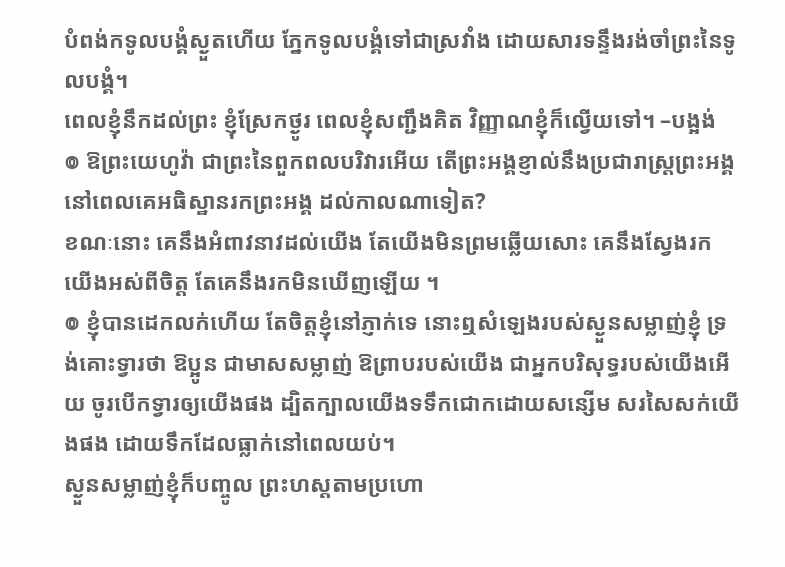បំពង់កទូលបង្គំស្ងួតហើយ ភ្នែកទូលបង្គំទៅជាស្រវាំង ដោយសារទន្ទឹងរង់ចាំព្រះនៃទូលបង្គំ។
ពេលខ្ញុំនឹកដល់ព្រះ ខ្ញុំស្រែកថ្ងូរ ពេលខ្ញុំសញ្ជឹងគិត វិញ្ញាណខ្ញុំក៏ល្វើយទៅ។ –បង្អង់
៙ ឱព្រះយេហូវ៉ា ជាព្រះនៃពួកពលបរិវារអើយ តើព្រះអង្គខ្ញាល់នឹងប្រជារាស្ត្រព្រះអង្គ នៅពេលគេអធិស្ឋានរកព្រះអង្គ ដល់កាលណាទៀត?
ខណៈនោះ គេនឹងអំពាវនាវដល់យើង តែយើងមិនព្រមឆ្លើយសោះ គេនឹងស្វែងរកយើងអស់ពីចិត្ត តែគេនឹងរកមិនឃើញឡើយ ។
៙ ខ្ញុំបានដេកលក់ហើយ តែចិត្តខ្ញុំនៅភ្ញាក់ទេ នោះឮសំឡេងរបស់ស្ងួនសម្លាញ់ខ្ញុំ ទ្រង់គោះទ្វារថា ឱប្អូន ជាមាសសម្លាញ់ ឱព្រាបរបស់យើង ជាអ្នកបរិសុទ្ធរបស់យើងអើយ ចូរបើកទ្វារឲ្យយើងផង ដ្បិតក្បាលយើងទទឹកជោកដោយសន្សើម សរសៃសក់យើងផង ដោយទឹកដែលធ្លាក់នៅពេលយប់។
ស្ងួនសម្លាញ់ខ្ញុំក៏បញ្ចូល ព្រះហស្តតាមប្រហោ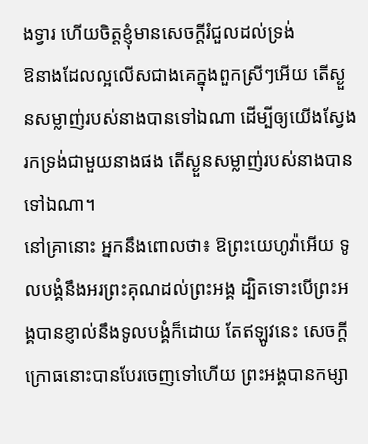ងទ្វារ ហើយចិត្តខ្ញុំមានសេចក្ដីរំជួលដល់ទ្រង់
ឱនាងដែលល្អលើសជាងគេក្នុងពួកស្រីៗអើយ តើស្ងួនសម្លាញ់របស់នាងបានទៅឯណា ដើម្បីឲ្យយើងស្វែងរកទ្រង់ជាមួយនាងផង តើស្ងួនសម្លាញ់របស់នាងបានទៅឯណា។
នៅគ្រានោះ អ្នកនឹងពោលថា៖ ឱព្រះយេហូវ៉ាអើយ ទូលបង្គំនឹងអរព្រះគុណដល់ព្រះអង្គ ដ្បិតទោះបើព្រះអង្គបានខ្ញាល់នឹងទូលបង្គំក៏ដោយ តែឥឡូវនេះ សេចក្ដីក្រោធនោះបានបែរចេញទៅហើយ ព្រះអង្គបានកម្សា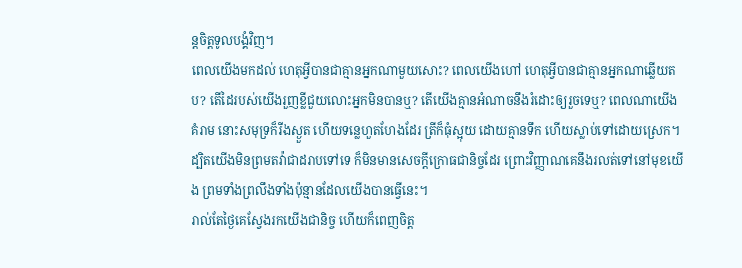ន្តចិត្តទូលបង្គំវិញ។
ពេលយើងមកដល់ ហេតុអ្វីបានជាគ្មានអ្នកណាមួយសោះ? ពេលយើងហៅ ហេតុអ្វីបានជាគ្មានអ្នកណាឆ្លើយតប? តើដៃរបស់យើងរួញខ្លីជួយលោះអ្នកមិនបានឬ? តើយើងគ្មានអំណាចនឹងរំដោះឲ្យរួចទេឬ? ពេលណាយើងគំរាម នោះសមុទ្រក៏រីងស្ងួត ហើយទន្លេហួតហែងដែរ ត្រីក៏ធុំស្អុយ ដោយគ្មានទឹក ហើយស្លាប់ទៅដោយស្រេក។
ដ្បិតយើងមិនព្រមតវ៉ាជាដរាបទៅទេ ក៏មិនមានសេចក្ដីក្រោធជានិច្ចដែរ ព្រោះវិញ្ញាណគេនឹងរលត់ទៅនៅមុខយើង ព្រមទាំងព្រលឹងទាំងប៉ុន្មានដែលយើងបានធ្វើនេះ។
រាល់តែថ្ងៃគេស្វែងរកយើងជានិច្ច ហើយក៏ពេញចិត្ត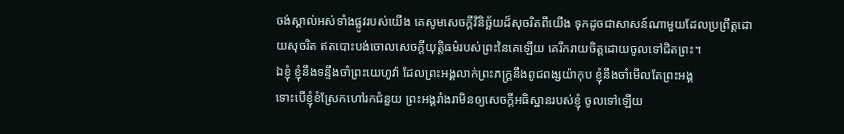ចង់ស្គាល់អស់ទាំងផ្លូវរបស់យើង គេសូមសេចក្ដីវិនិច្ឆ័យដ៏សុចរិតពីយើង ទុកដូចជាសាសន៍ណាមួយដែលប្រព្រឹត្តដោយសុចរិត ឥតបោះបង់ចោលសេចក្ដីយុត្តិធម៌របស់ព្រះនៃគេឡើយ គេរីករាយចិត្តដោយចូលទៅជិតព្រះ។
ឯខ្ញុំ ខ្ញុំនឹងទន្ទឹងចាំព្រះយេហូវ៉ា ដែលព្រះអង្គលាក់ព្រះភក្ត្រនឹងពូជពង្សយ៉ាកុប ខ្ញុំនឹងចាំមើលតែព្រះអង្គ
ទោះបើខ្ញុំខំស្រែកហៅរកជំនួយ ព្រះអង្គរាំងរាមិនឲ្យសេចក្ដីអធិស្ឋានរបស់ខ្ញុំ ចូលទៅឡើយ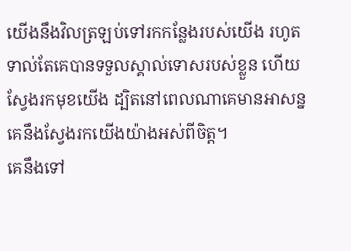យើងនឹងវិលត្រឡប់ទៅរកកន្លែងរបស់យើង រហូតទាល់តែគេបានទទួលស្គាល់ទោសរបស់ខ្លួន ហើយស្វែងរកមុខយើង ដ្បិតនៅពេលណាគេមានអាសន្ន គេនឹងស្វែងរកយើងយ៉ាងអស់ពីចិត្ត។
គេនឹងទៅ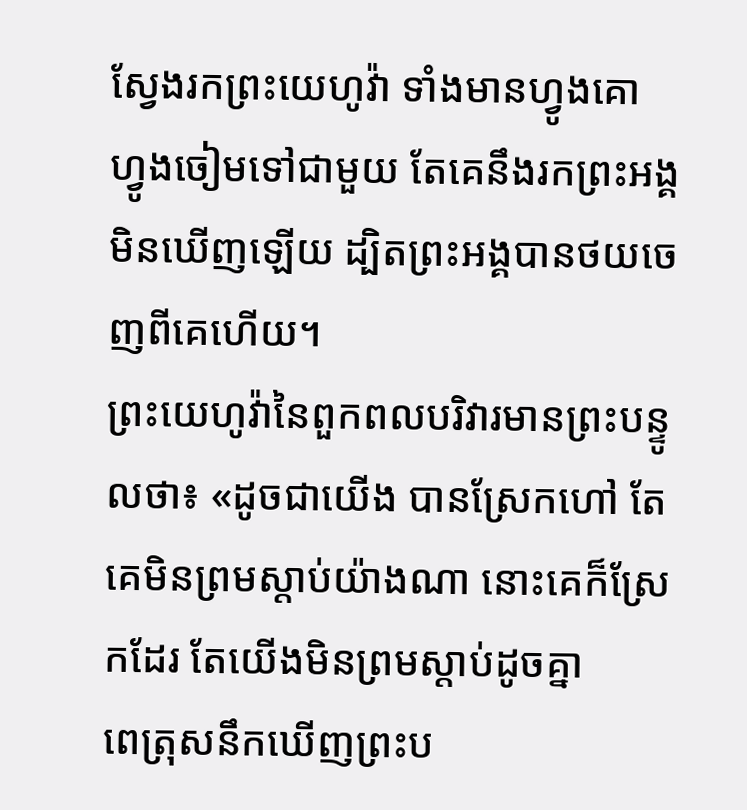ស្វែងរកព្រះយេហូវ៉ា ទាំងមានហ្វូងគោ ហ្វូងចៀមទៅជាមួយ តែគេនឹងរកព្រះអង្គមិនឃើញឡើយ ដ្បិតព្រះអង្គបានថយចេញពីគេហើយ។
ព្រះយេហូវ៉ានៃពួកពលបរិវារមានព្រះបន្ទូលថា៖ «ដូចជាយើង បានស្រែកហៅ តែគេមិនព្រមស្តាប់យ៉ាងណា នោះគេក៏ស្រែកដែរ តែយើងមិនព្រមស្តាប់ដូចគ្នា
ពេត្រុសនឹកឃើញព្រះប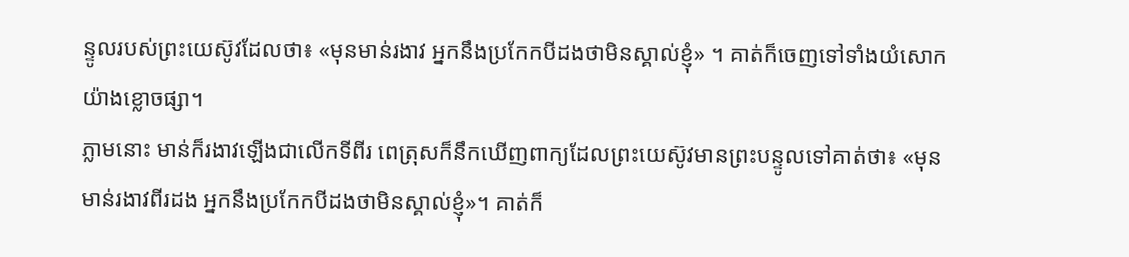ន្ទូលរបស់ព្រះយេស៊ូវដែលថា៖ «មុនមាន់រងាវ អ្នកនឹងប្រកែកបីដងថាមិនស្គាល់ខ្ញុំ» ។ គាត់ក៏ចេញទៅទាំងយំសោកយ៉ាងខ្លោចផ្សា។
ភ្លាមនោះ មាន់ក៏រងាវឡើងជាលើកទីពីរ ពេត្រុសក៏នឹកឃើញពាក្យដែលព្រះយេស៊ូវមានព្រះបន្ទូលទៅគាត់ថា៖ «មុនមាន់រងាវពីរដង អ្នកនឹងប្រកែកបីដងថាមិនស្គាល់ខ្ញុំ»។ គាត់ក៏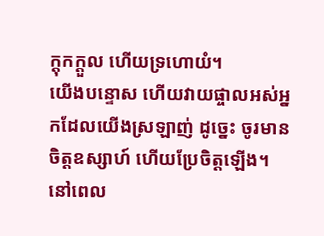ក្តុកក្ដួល ហើយទ្រហោយំ។
យើងបន្ទោស ហើយវាយផ្ចាលអស់អ្នកដែលយើងស្រឡាញ់ ដូច្នេះ ចូរមានចិត្តឧស្សាហ៍ ហើយប្រែចិត្តឡើង។
នៅពេល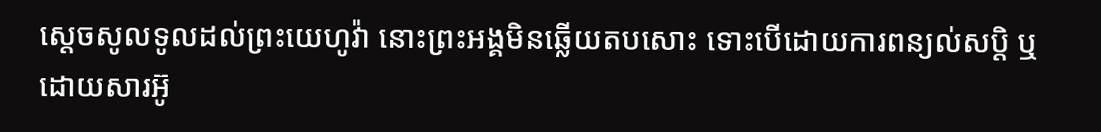ស្តេចសូលទូលដល់ព្រះយេហូវ៉ា នោះព្រះអង្គមិនឆ្លើយតបសោះ ទោះបើដោយការពន្យល់សប្តិ ឬដោយសារអ៊ូ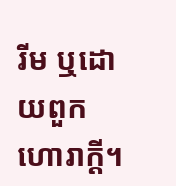រីម ឬដោយពួកហោរាក្តី។